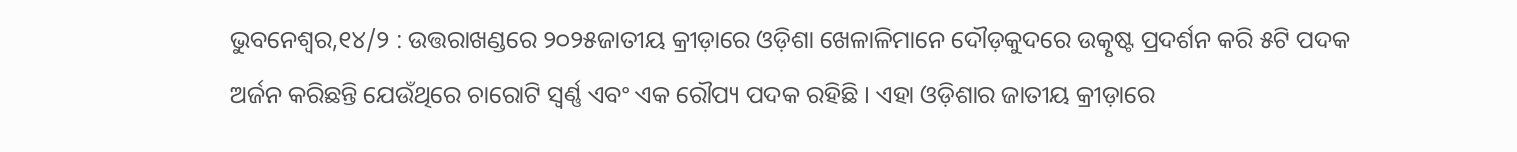ଭୁବନେଶ୍ୱର,୧୪/୨ : ଉତ୍ତରାଖଣ୍ଡରେ ୨୦୨୫ଜାତୀୟ କ୍ରୀଡ଼ାରେ ଓଡ଼ିଶା ଖେଳାଳିମାନେ ଦୌଡ଼କୁଦରେ ଉତ୍କୃଷ୍ଟ ପ୍ରଦର୍ଶନ କରି ୫ଟି ପଦକ ଅର୍ଜନ କରିଛନ୍ତି ଯେଉଁଥିରେ ଚାରୋଟି ସ୍ୱର୍ଣ୍ଣ ଏବଂ ଏକ ରୌପ୍ୟ ପଦକ ରହିଛି । ଏହା ଓଡ଼ିଶାର ଜାତୀୟ କ୍ରୀଡ଼ାରେ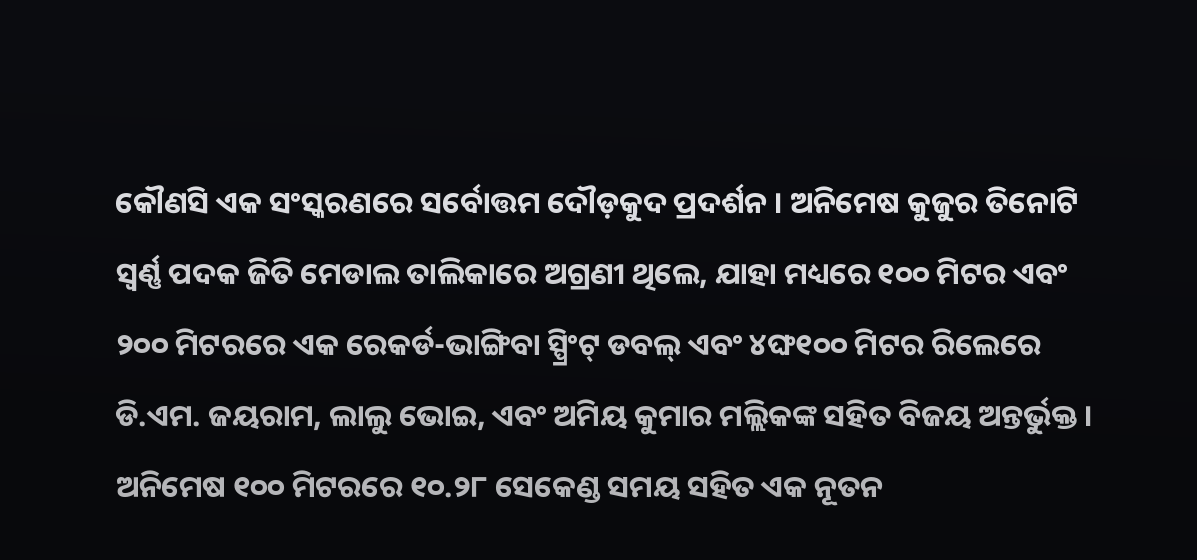କୌଣସି ଏକ ସଂସ୍କରଣରେ ସର୍ବୋତ୍ତମ ଦୌଡ଼କୁଦ ପ୍ରଦର୍ଶନ । ଅନିମେଷ କୁଜୁର ତିନୋଟି ସ୍ୱର୍ଣ୍ଣ ପଦକ ଜିତି ମେଡାଲ ତାଲିକାରେ ଅଗ୍ରଣୀ ଥିଲେ, ଯାହା ମଧ୍ୟରେ ୧୦୦ ମିଟର ଏବଂ ୨୦୦ ମିଟରରେ ଏକ ରେକର୍ଡ-ଭାଙ୍ଗିବା ସ୍ପ୍ରିଂଟ୍ ଡବଲ୍ ଏବଂ ୪ଙ୍ଘ୧୦୦ ମିଟର ରିଲେରେ ଡି.ଏମ. ଜୟରାମ, ଲାଲୁ ଭୋଇ, ଏବଂ ଅମିୟ କୁମାର ମଲ୍ଲିକଙ୍କ ସହିତ ବିଜୟ ଅନ୍ତର୍ଭୁକ୍ତ । ଅନିମେଷ ୧୦୦ ମିଟରରେ ୧୦.୨୮ ସେକେଣ୍ଡ ସମୟ ସହିତ ଏକ ନୂତନ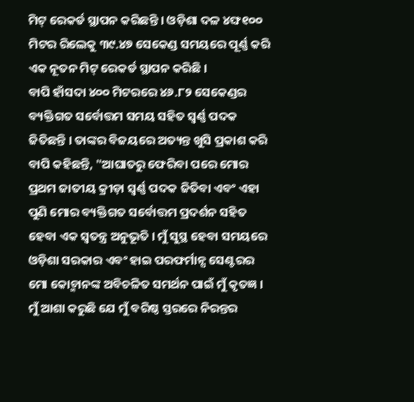ମିଟ୍ ରେକର୍ଡ ସ୍ଥାପନ କରିଛନ୍ତି । ଓଡ଼ିଶା ଦଳ ୪ଙ୍ଘ୧୦୦ ମିଟର ରିଲେକୁ ୩୯.୪୭ ସେକେଣ୍ଡ ସମୟରେ ପୂର୍ଣ୍ଣ କରି ଏକ ନୂତନ ମିଟ୍ ରେକର୍ଡ ସ୍ଥାପନ କରିଛି ।
ବାପି ହାଁସଦା ୪୦୦ ମିଟରରେ ୪୬.୮୨ ସେକେଣ୍ଡର ବ୍ୟକ୍ତିଗତ ସର୍ବୋତ୍ତମ ସମୟ ସହିତ ସ୍ୱର୍ଣ୍ଣ ପଦକ ଜିତିଛନ୍ତି । ତାଙ୍କର ବିଜୟରେ ଅତ୍ୟନ୍ତ ଖୁସି ପ୍ରକାଶ କରି ବାପି କହିଛନ୍ତି, "ଆଘାତରୁ ଫେରିବା ପରେ ମୋର ପ୍ରଥମ ଜାତୀୟ କ୍ରୀଡ଼ା ସ୍ୱର୍ଣ୍ଣ ପଦକ ଜିତିବା ଏବଂ ଏହା ପୁଣି ମୋର ବ୍ୟକ୍ତିଗତ ସର୍ବୋତ୍ତମ ପ୍ରଦର୍ଶନ ସହିତ ହେବା ଏକ ସ୍ୱତନ୍ତ୍ର ଅନୁଭୂତି । ମୁଁ ସୁସ୍ଥ ହେବା ସମୟରେ ଓଡ଼ିଶା ସରକାର ଏବଂ ହାଇ ପରଫର୍ମାନ୍ସ ସେଣ୍ଟରର ମୋ କୋଚ୍ମାନଙ୍କ ଅବିଚଳିତ ସମର୍ଥନ ପାଇଁ ମୁଁ କୃତଜ୍ଞ । ମୁଁ ଆଶା କରୁଛି ଯେ ମୁଁ ବରିଷ୍ଠ ସ୍ତରରେ ନିରନ୍ତର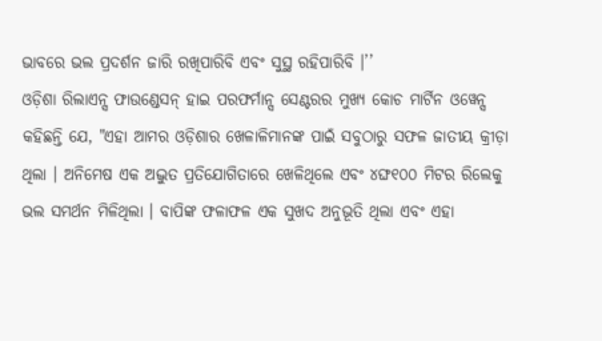ଭାବରେ ଭଲ ପ୍ରଦର୍ଶନ ଜାରି ରଖିପାରିବି ଏବଂ ସୁସ୍ଥ ରହିପାରିବି ।’’
ଓଡ଼ିଶା ରିଲାଏନ୍ସ ଫାଉଣ୍ଡେସନ୍ ହାଇ ପରଫର୍ମାନ୍ସ ସେଣ୍ଟରର ମୁଖ୍ୟ କୋଚ ମାର୍ଟିନ ଓୱେନ୍ସ କହିଛନ୍ତି ଯେ, "ଏହା ଆମର ଓଡ଼ିଶାର ଖେଳାଳିମାନଙ୍କ ପାଇଁ ସବୁଠାରୁ ସଫଳ ଜାତୀୟ କ୍ରୀଡ଼ା ଥିଲା । ଅନିମେଷ ଏକ ଅଦ୍ଭୁତ ପ୍ରତିଯୋଗିତାରେ ଖେଳିଥିଲେ ଏବଂ ୪ଙ୍ଘ୧୦୦ ମିଟର ରିଲେକୁ ଭଲ ସମର୍ଥନ ମିଳିଥିଲା । ବାପିଙ୍କ ଫଳାଫଳ ଏକ ସୁଖଦ ଅନୁଭୂତି ଥିଲା ଏବଂ ଏହା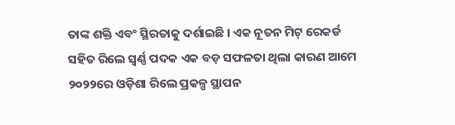ତାଙ୍କ ଶକ୍ତି ଏବଂ ସ୍ଥିରତାକୁ ଦର୍ଶାଇଛି । ଏକ ନୂତନ ମିଟ୍ ରେକର୍ଡ ସହିତ ରିଲେ ସ୍ୱର୍ଣ୍ଣ ପଦକ ଏକ ବଡ଼ ସଫଳତା ଥିଲା କାରଣ ଆମେ ୨୦୨୨ରେ ଓଡ଼ିଶା ରିଲେ ପ୍ରକଳ୍ପ ସ୍ଥାପନ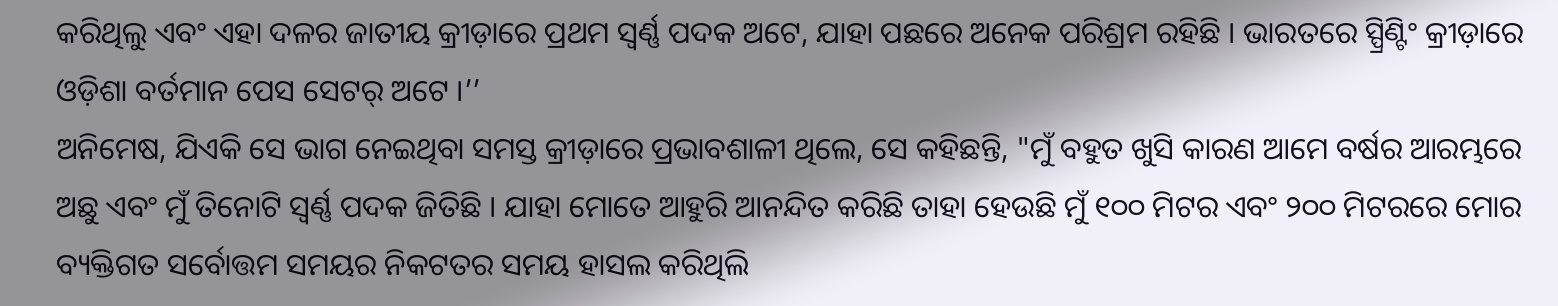କରିଥିଲୁ ଏବଂ ଏହା ଦଳର ଜାତୀୟ କ୍ରୀଡ଼ାରେ ପ୍ରଥମ ସ୍ୱର୍ଣ୍ଣ ପଦକ ଅଟେ, ଯାହା ପଛରେ ଅନେକ ପରିଶ୍ରମ ରହିଛି । ଭାରତରେ ସ୍ପ୍ରିଣ୍ଟିଂ କ୍ରୀଡ଼ାରେ ଓଡ଼ିଶା ବର୍ତମାନ ପେସ ସେଟର୍ ଅଟେ ।’’
ଅନିମେଷ, ଯିଏକି ସେ ଭାଗ ନେଇଥିବା ସମସ୍ତ କ୍ରୀଡ଼ାରେ ପ୍ରଭାବଶାଳୀ ଥିଲେ, ସେ କହିଛନ୍ତି, "ମୁଁ ବହୁତ ଖୁସି କାରଣ ଆମେ ବର୍ଷର ଆରମ୍ଭରେ ଅଛୁ ଏବଂ ମୁଁ ତିନୋଟି ସ୍ୱର୍ଣ୍ଣ ପଦକ ଜିତିଛି । ଯାହା ମୋତେ ଆହୁରି ଆନନ୍ଦିତ କରିଛି ତାହା ହେଉଛି ମୁଁ ୧୦୦ ମିଟର ଏବଂ ୨୦୦ ମିଟରରେ ମୋର ବ୍ୟକ୍ତିଗତ ସର୍ବୋତ୍ତମ ସମୟର ନିକଟତର ସମୟ ହାସଲ କରିଥିଲି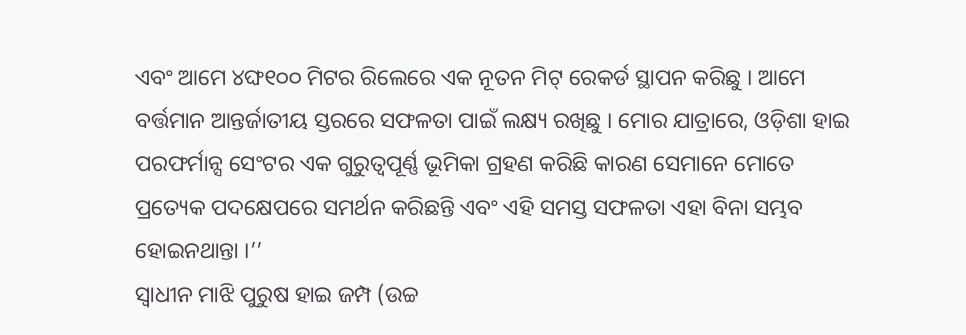ଏବଂ ଆମେ ୪ଙ୍ଘ୧୦୦ ମିଟର ରିଲେରେ ଏକ ନୂତନ ମିଟ୍ ରେକର୍ଡ ସ୍ଥାପନ କରିଛୁ । ଆମେ ବର୍ତ୍ତମାନ ଆନ୍ତର୍ଜାତୀୟ ସ୍ତରରେ ସଫଳତା ପାଇଁ ଲକ୍ଷ୍ୟ ରଖିଛୁ । ମୋର ଯାତ୍ରାରେ, ଓଡ଼ିଶା ହାଇ ପରଫର୍ମାନ୍ସ ସେଂଟର ଏକ ଗୁରୁତ୍ୱପୂର୍ଣ୍ଣ ଭୂମିକା ଗ୍ରହଣ କରିଛି କାରଣ ସେମାନେ ମୋତେ ପ୍ରତ୍ୟେକ ପଦକ୍ଷେପରେ ସମର୍ଥନ କରିଛନ୍ତି ଏବଂ ଏହି ସମସ୍ତ ସଫଳତା ଏହା ବିନା ସମ୍ଭବ ହୋଇନଥାନ୍ତା ।’’
ସ୍ୱାଧୀନ ମାଝି ପୁରୁଷ ହାଇ ଜମ୍ପ (ଉଚ୍ଚ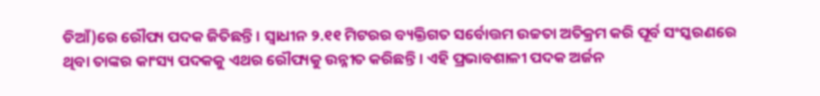ଡିଆଁ)ରେ ରୌପ୍ୟ ପଦକ ଜିତିଛନ୍ତି । ସ୍ୱାଧୀନ ୨.୧୧ ମିଟରର ବ୍ୟକ୍ତିଗତ ସର୍ବୋତ୍ତମ ଉଚ୍ଚତା ଅତିକ୍ରମ କରି ପୂର୍ବ ସଂସ୍କରଣରେ ଥିବା ତାଙ୍କର କାଂସ୍ୟ ପଦକକୁ ଏଥର ରୌପ୍ୟକୁ ଉନ୍ନୀତ କରିଛନ୍ତି । ଏହି ପ୍ରଭାବଶାଳୀ ପଦକ ଅର୍ଜନ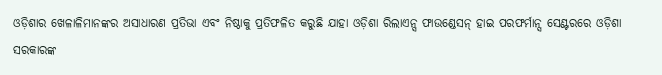ଓଡ଼ିଶାର ଖେଳାଳିମାନଙ୍କର ଅସାଧାରଣ ପ୍ରତିଭା ଏବଂ ନିଷ୍ଠାକୁ ପ୍ରତିଫଳିତ କରୁଛି ଯାହା ଓଡ଼ିଶା ରିଲାଏନ୍ସ ଫାଉଣ୍ଡେସନ୍ ହାଇ ପରଫର୍ମାନ୍ସ ସେଣ୍ଟରରେ ଓଡ଼ିଶା ସରକାରଙ୍କ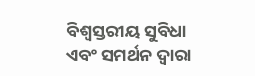ବିଶ୍ୱସ୍ତରୀୟ ସୁବିଧା ଏବଂ ସମର୍ଥନ ଦ୍ୱାରା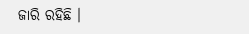ଜାରି ରହିଛି ।